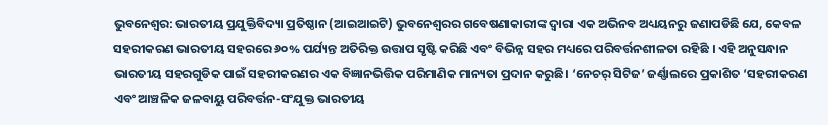ଭୁବନେଶ୍ୱର: ଭାରତୀୟ ପ୍ରଯୁକ୍ତିବିଦ୍ୟା ପ୍ରତିଷ୍ଠାନ (ଆଇଆଇଟି) ଭୁବନେଶ୍ୱରର ଗବେଷଣାକାରୀଙ୍କ ଦ୍ୱାରା ଏକ ଅଭିନବ ଅଧ୍ୟୟନରୁ ଜଣାପଡିଛି ଯେ, କେବଳ ସହରୀକରଣ ଭାରତୀୟ ସହରରେ ୬୦% ପର୍ଯ୍ୟନ୍ତ ଅତିରିକ୍ତ ଉତ୍ତାପ ସୃଷ୍ଟି କରିଛି ଏବଂ ବିଭିନ୍ନ ସହର ମଧ୍ୟରେ ପରିବର୍ତ୍ତନଶୀଳତା ରହିଛି । ଏହି ଅନୁସନ୍ଧାନ ଭାରତୀୟ ସହରଗୁଡିକ ପାଇଁ ସହରୀକରଣର ଏକ ବିଜ୍ଞାନଭିତ୍ତିକ ପରିମାଣିକ ମାନ୍ୟତା ପ୍ରଦାନ କରୁଛି। ‘ନେଚର୍ ସିଟିଜ’ ଜର୍ଣ୍ଣାଲରେ ପ୍ରକାଶିତ ‘ସହରୀକରଣ ଏବଂ ଆଞ୍ଚଳିକ ଜଳବାୟୁ ପରିବର୍ତ୍ତନ-ସଂଯୁକ୍ତ ଭାରତୀୟ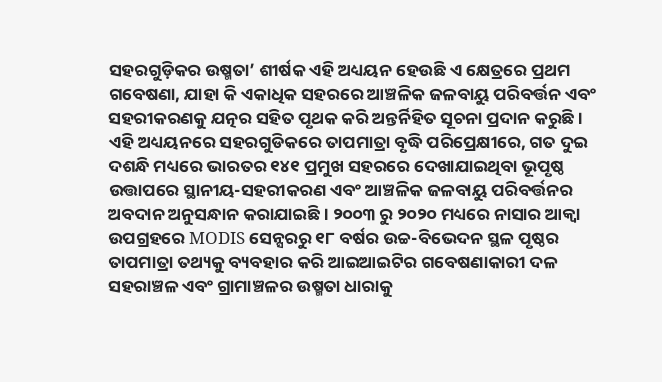ସହରଗୁଡ଼ିକର ଉଷ୍ମତା’ ଶୀର୍ଷକ ଏହି ଅଧ୍ୟୟନ ହେଉଛି ଏ କ୍ଷେତ୍ରରେ ପ୍ରଥମ ଗବେଷଣା, ଯାହା କି ଏକାଧିକ ସହରରେ ଆଞ୍ଚଳିକ ଜଳବାୟୁ ପରିବର୍ତ୍ତନ ଏବଂ ସହରୀକରଣକୁ ଯତ୍ନର ସହିତ ପୃଥକ କରି ଅନ୍ତର୍ନିହିତ ସୂଚନା ପ୍ରଦାନ କରୁଛି ।
ଏହି ଅଧ୍ୟୟନରେ ସହରଗୁଡିକରେ ତାପମାତ୍ରା ବୃଦ୍ଧି ପରିପ୍ରେକ୍ଷୀରେ, ଗତ ଦୁଇ ଦଶନ୍ଧି ମଧ୍ୟରେ ଭାରତର ୧୪୧ ପ୍ରମୁଖ ସହରରେ ଦେଖାଯାଇଥିବା ଭୂପୃଷ୍ଠ ଉତ୍ତାପରେ ସ୍ଥାନୀୟ-ସହରୀକରଣ ଏବଂ ଆଞ୍ଚଳିକ ଜଳବାୟୁ ପରିବର୍ତ୍ତନର ଅବଦାନ ଅନୁସନ୍ଧାନ କରାଯାଇଛି । ୨୦୦୩ ରୁ ୨୦୨୦ ମଧ୍ୟରେ ନାସାର ଆକ୍ୱା ଉପଗ୍ରହରେ MODIS ସେନ୍ସରରୁ ୧୮ ବର୍ଷର ଉଚ୍ଚ-ବିଭେଦନ ସ୍ଥଳ ପୃଷ୍ଠର ତାପମାତ୍ରା ତଥ୍ୟକୁ ବ୍ୟବହାର କରି ଆଇଆଇଟିର ଗବେଷଣାକାରୀ ଦଳ ସହରାଞ୍ଚଳ ଏବଂ ଗ୍ରାମାଞ୍ଚଳର ଉଷ୍ମତା ଧାରାକୁ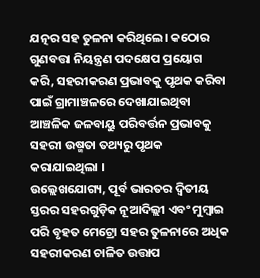ଯତ୍ନର ସହ ତୁଳନା କରିଥିଲେ। କଠୋର ଗୁଣବତ୍ତା ନିୟନ୍ତ୍ରଣ ପଦକ୍ଷେପ ପ୍ରୟୋଗ କରି, ସହରୀକରଣ ପ୍ରଭାବକୁ ପୃଥକ କରିବା ପାଇଁ ଗ୍ରାମାଞ୍ଚଳରେ ଦେଖାଯାଇଥିବା ଆଞ୍ଚଳିକ ଜଳବାୟୁ ପରିବର୍ତ୍ତନ ପ୍ରଭାବକୁ ସହରୀ ଉଷ୍ମତା ତଥ୍ୟରୁ ପୃଥକ କରାଯାଇଥିଲା ।
ଉଲ୍ଲେଖଯୋଗ୍ୟ, ପୂର୍ବ ଭାରତର ଦ୍ୱିତୀୟ ସ୍ତରର ସହରଗୁଡ଼ିକ ନୂଆଦିଲ୍ଲୀ ଏବଂ ମୁମ୍ବାଇ ପରି ବୃହତ ମେଟ୍ରୋ ସହର ତୁଳନାରେ ଅଧିକ ସହରୀକରଣ ଚାଳିତ ଉତ୍ତାପ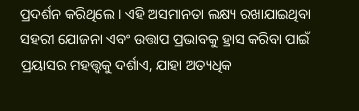ପ୍ରଦର୍ଶନ କରିଥିଲେ । ଏହି ଅସମାନତା ଲକ୍ଷ୍ୟ ରଖାଯାଇଥିବା ସହରୀ ଯୋଜନା ଏବଂ ଉତ୍ତାପ ପ୍ରଭାବକୁ ହ୍ରାସ କରିବା ପାଇଁ ପ୍ରୟାସର ମହତ୍ତ୍ୱକୁ ଦର୍ଶାଏ, ଯାହା ଅତ୍ୟଧିକ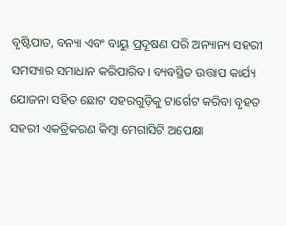ବୃଷ୍ଟିପାତ, ବନ୍ୟା ଏବଂ ବାୟୁ ପ୍ରଦୂଷଣ ପରି ଅନ୍ୟାନ୍ୟ ସହରୀ ସମସ୍ୟାର ସମାଧାନ କରିପାରିବ। ବ୍ୟବସ୍ଥିତ ଉତ୍ତାପ କାର୍ଯ୍ୟ ଯୋଜନା ସହିତ ଛୋଟ ସହରଗୁଡ଼ିକୁ ଟାର୍ଗେଟ କରିବା ବୃହତ ସହରୀ ଏକତ୍ରିକରଣ କିମ୍ବା ମେଗାସିଟି ଅପେକ୍ଷା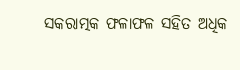ସକରାତ୍ମକ ଫଳାଫଳ ସହିତ ଅଧିକ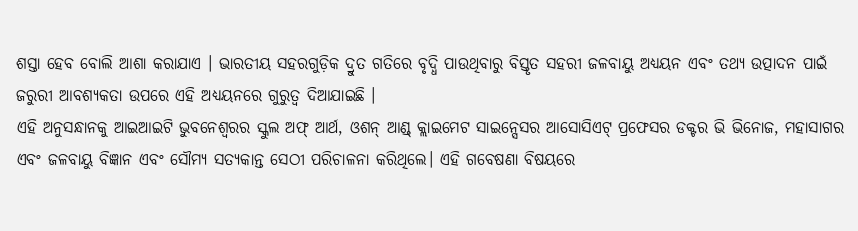ଶସ୍ତା ହେବ ବୋଲି ଆଶା କରାଯାଏ । ଭାରତୀୟ ସହରଗୁଡ଼ିକ ଦ୍ରୁତ ଗତିରେ ବୃଦ୍ଧି ପାଉଥିବାରୁ ବିସ୍ତୃତ ସହରୀ ଜଳବାୟୁ ଅଧ୍ୟୟନ ଏବଂ ତଥ୍ୟ ଉତ୍ପାଦନ ପାଇଁ ଜରୁରୀ ଆବଶ୍ୟକତା ଉପରେ ଏହି ଅଧ୍ୟୟନରେ ଗୁରୁତ୍ୱ ଦିଆଯାଇଛି ।
ଏହି ଅନୁସନ୍ଧାନକୁ ଆଇଆଇଟି ଭୁବନେଶ୍ୱରର ସ୍କୁଲ ଅଫ୍ ଆର୍ଥ, ଓଶନ୍ ଆଣ୍ଡ୍ କ୍ଲାଇମେଟ ସାଇନ୍ସେସର ଆସୋସିଏଟ୍ ପ୍ରଫେସର ଡକ୍ଟର ଭି ଭିନୋଜ, ମହାସାଗର ଏବଂ ଜଳବାୟୁ ବିଜ୍ଞାନ ଏବଂ ସୌମ୍ୟ ସତ୍ୟକାନ୍ତ ସେଠୀ ପରିଚାଳନା କରିଥିଲେ। ଏହି ଗବେଷଣା ବିଷୟରେ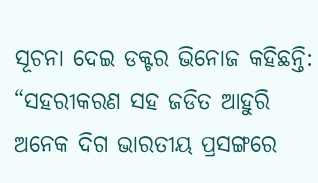ସୂଚନା ଦେଇ ଡକ୍ଟର ଭିନୋଜ କହିଛନ୍ତି: “ସହରୀକରଣ ସହ ଜଡିତ ଆହୁରି ଅନେକ ଦିଗ ଭାରତୀୟ ପ୍ରସଙ୍ଗରେ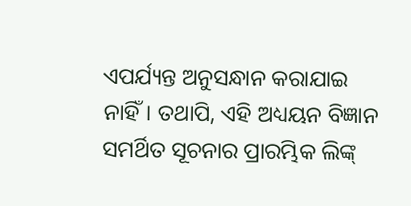ଏପର୍ଯ୍ୟନ୍ତ ଅନୁସନ୍ଧାନ କରାଯାଇ ନାହିଁ। ତଥାପି, ଏହି ଅଧ୍ୟୟନ ବିଜ୍ଞାନ ସମର୍ଥିତ ସୂଚନାର ପ୍ରାରମ୍ଭିକ ଲିଙ୍କ୍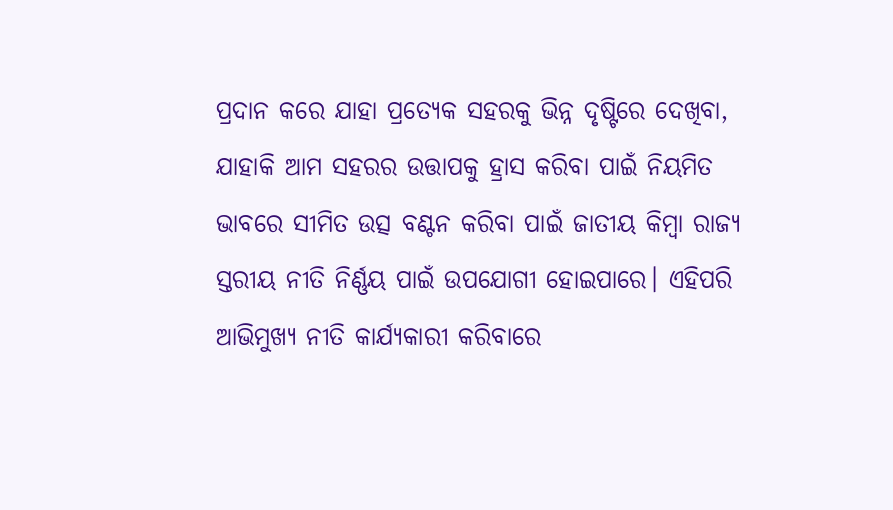ପ୍ରଦାନ କରେ ଯାହା ପ୍ରତ୍ୟେକ ସହରକୁ ଭିନ୍ନ ଦୃଷ୍ଟିରେ ଦେଖିବା, ଯାହାକି ଆମ ସହରର ଉତ୍ତାପକୁ ହ୍ରାସ କରିବା ପାଇଁ ନିୟମିତ ଭାବରେ ସୀମିତ ଉତ୍ସ ବଣ୍ଟନ କରିବା ପାଇଁ ଜାତୀୟ କିମ୍ବା ରାଜ୍ୟ ସ୍ତରୀୟ ନୀତି ନିର୍ଣ୍ଣୟ ପାଇଁ ଉପଯୋଗୀ ହୋଇପାରେ। ଏହିପରି ଆଭିମୁଖ୍ୟ ନୀତି କାର୍ଯ୍ୟକାରୀ କରିବାରେ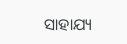ସାହାଯ୍ୟ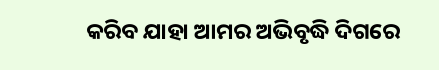କରିବ ଯାହା ଆମର ଅଭିବୃଦ୍ଧି ଦିଗରେ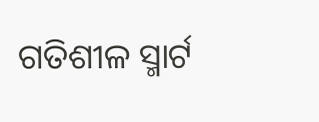ଗତିଶୀଳ ସ୍ମାର୍ଟ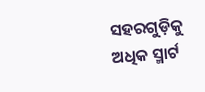ସହରଗୁଡ଼ିକୁ ଅଧିକ ସ୍ମାର୍ଟ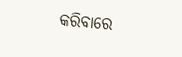କରିବାରେ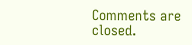Comments are closed.